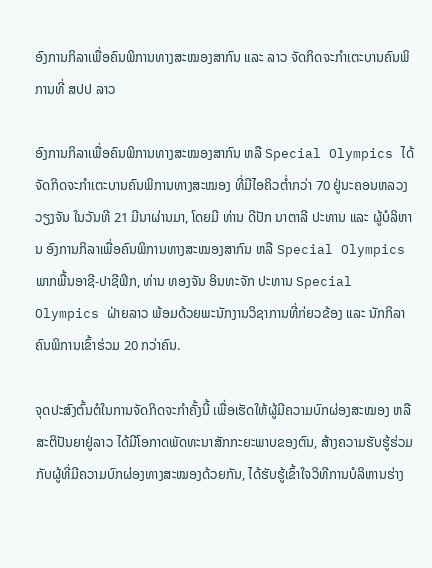ອົງການກິລາເພື່ອຄົນພິການທາງສະໝອງສາກົນ ແລະ ລາວ ຈັດກິດຈະກຳເຕະບານຄົນພິການທີ່ ສປປ ລາວ

ອົງການກິລາເພື່ອຄົນພິການທາງສະໝອງສາກົນ ຫລື Special Olympics ໄດ້ຈັດກິດຈະກຳເຕະບານຄົນພິການທາງສະໝອງ ທີ່ມີໄອຄິວຕໍ່າກວ່າ 70 ຢູ່ນະຄອນຫລວງວຽງຈັນ ໃນວັນທີ 21 ມີນາຜ່ານມາ, ໂດຍມີ ທ່ານ ດີປັກ ນາຕາລີ ປະທານ ແລະ ຜູ້ບໍລິຫານ ອົງການກິລາເພື່ອຄົນພິການທາງສະໝອງສາກົນ ຫລື Special Olympics ພາກພື້ນອາຊີ-ປາຊີຟິກ, ທ່ານ ທອງຈັນ ອິນທະຈັກ ປະທານ Special Olympics ຝ່າຍລາວ ພ້ອມດ້ວຍພະນັກງານວິຊາການທີ່ກ່ຍວຂ້ອງ ແລະ ນັກກິລາຄົນພິການເຂົ້າຮ່ວມ 20 ກວ່າຄົນ.

ຈຸດປະສົງຕົ້ນຕໍໃນການຈັດກິດຈະກຳຄັ້ງນີ້ ເພື່ອເຮັດໃຫ້ຜູ້ມີຄວາມບົກຜ່ອງສະໝອງ ຫລື ສະຕິປັນຍາຢູ່ລາວ ໄດ້ມີໂອກາດພັດທະນາສັກກະຍະພາບຂອງຕົນ, ສ້າງຄວາມຮັບຮູ້ຮ່ວມກັບຜູ້ທີ່ມີຄວາມບົກຜ່ອງທາງສະໝອງດ້ວຍກັນ, ໄດ້ຮັບຮູ້ເຂົ້າໃຈວິທີການບໍລິຫານຮ່າງ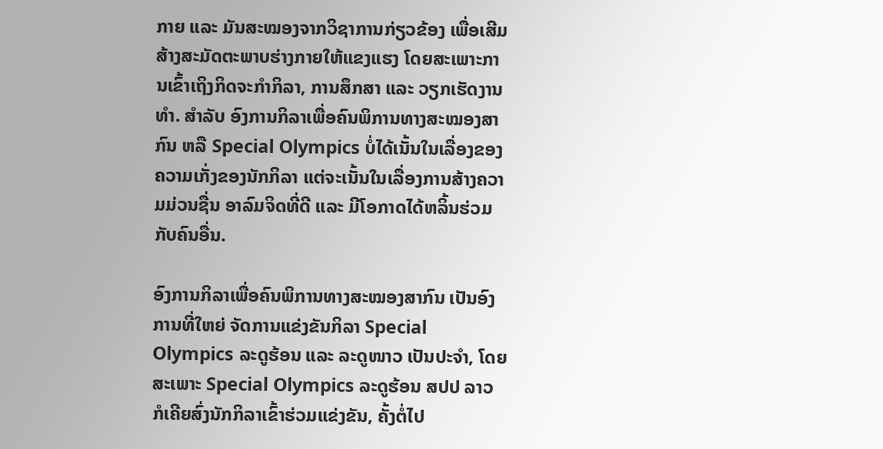ກາຍ ແລະ ມັນສະໝອງຈາກວິຊາການກ່ຽວຂ້ອງ ເພື່ອເສີມສ້າງສະມັດຕະພາບຮ່າງກາຍໃຫ້ແຂງແຮງ ໂດຍສະເພາະການເຂົ້າເຖິງກິດຈະກຳກິລາ, ການສຶກສາ ແລະ ວຽກເຮັດງານທຳ. ສຳລັບ ອົງການກິລາເພື່ອຄົນພິການທາງສະໝອງສາກົນ ຫລື Special Olympics ບໍ່ໄດ້ເນັ້ນໃນເລື່ອງຂອງຄວາມເກັ່ງຂອງນັກກິລາ ແຕ່ຈະເນັ້ນໃນເລື່ອງການສ້າງຄວາມມ່ວນຊື່ນ ອາລົມຈິດທີ່ດີ ແລະ ມີໂອກາດໄດ້ຫລິ້ນຮ່ວມກັບຄົນອື່ນ.

ອົງການກິລາເພື່ອຄົນພິການທາງສະໝອງສາກົນ ເປັນອົງການທີ່ໃຫຍ່ ຈັດການແຂ່ງຂັນກິລາ Special Olympics ລະດູຮ້ອນ ແລະ ລະດູໜາວ ເປັນປະຈຳ, ໂດຍສະເພາະ Special Olympics ລະດູຮ້ອນ ສປປ ລາວ ກໍເຄີຍສົ່ງນັກກິລາເຂົ້າຮ່ວມແຂ່ງຂັນ, ຄັ້ງຕໍ່ໄປ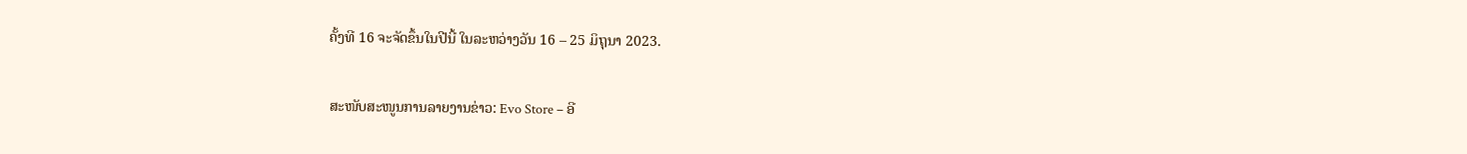ຄັ້ງທີ 16 ຈະຈັດຂຶ້ນໃນປີນີ້ ໃນລະຫວ່າງວັນ 16 – 25 ມິຖຸນາ 2023.

ສະໜັບສະໜູນການລາຍງານຂ່າວ: Evo Store – ອີ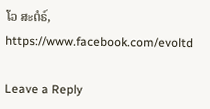ໂວ ສະຕໍຣ໌, https://www.facebook.com/evoltd

Leave a Reply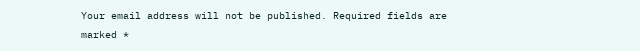Your email address will not be published. Required fields are marked *